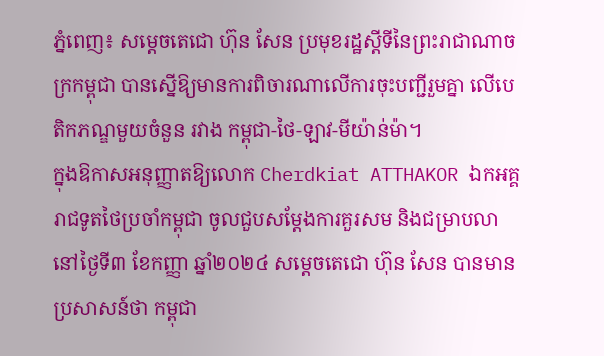ភ្នំពេញ៖ សម្ដេចតេជោ ហ៊ុន សែន ប្រមុខរដ្ឋស្តីទីនៃព្រះរាជាណាចក្រកម្ពុជា បានស្នើឱ្យមានការពិចារណាលើការចុះបញ្ជីរួមគ្នា លើបេតិកភណ្ឌមួយចំនួន រវាង កម្ពុជា-ថៃ-ឡាវ-មីយ៉ាន់ម៉ា។
ក្នុងឱកាសអនុញ្ញាតឱ្យលោក Cherdkiat ATTHAKOR ឯកអគ្គរាជទូតថៃប្រចាំកម្ពុជា ចូលជួបសម្ដែងការគួរសម និងជម្រាបលានៅថ្ងៃទី៣ ខែកញ្ញា ឆ្នាំ២០២៤ សម្ដេចតេជោ ហ៊ុន សែន បានមានប្រសាសន៍ថា កម្ពុជា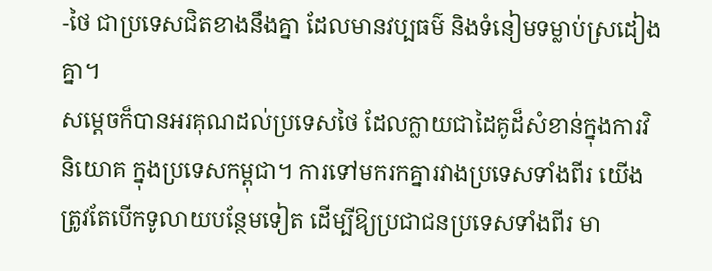-ថៃ ជាប្រទេសជិតខាងនឹងគ្នា ដែលមានវប្បធម៌ និងទំនៀមទម្លាប់ស្រដៀងគ្នា។
សម្ដេចក៏បានអរគុណដល់ប្រទេសថៃ ដែលក្លាយជាដៃគូដ៏សំខាន់ក្នុងការវិនិយោគ ក្នុងប្រទេសកម្ពុជា។ ការទៅមករកគ្នារវាងប្រទេសទាំងពីរ យើងត្រូវតែបើកទូលាយបន្ថែមទៀត ដើម្បីឱ្យប្រជាជនប្រទេសទាំងពីរ មា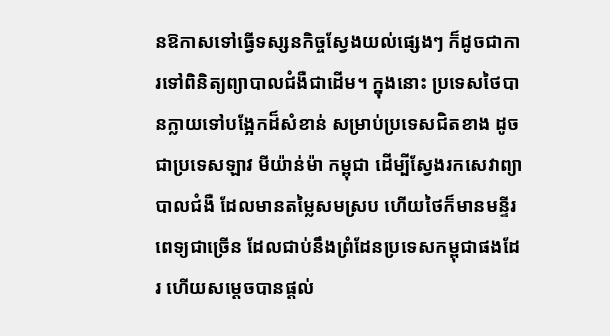នឱកាសទៅធ្វើទស្សនកិច្ចស្វែងយល់ផ្សេងៗ ក៏ដូចជាការទៅពិនិត្យព្យាបាលជំងឺជាដើម។ ក្នុងនោះ ប្រទេសថៃបានក្លាយទៅបង្អែកដ៏សំខាន់ សម្រាប់ប្រទេសជិតខាង ដូចជាប្រទេសឡាវ មីយ៉ាន់ម៉ា កម្ពុជា ដើម្បីស្វែងរកសេវាព្យាបាលជំងឺ ដែលមានតម្លៃសមស្រប ហើយថៃក៏មានមន្ទីរពេទ្យជាច្រើន ដែលជាប់នឹងព្រំដែនប្រទេសកម្ពុជាផងដែរ ហើយសម្ដេចបានផ្ដល់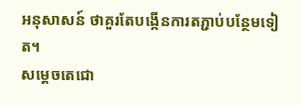អនុសាសន៍ ថាគួរតែបង្កើនការតភ្ជាប់បន្ថែមទៀត។
សម្តេចតេជោ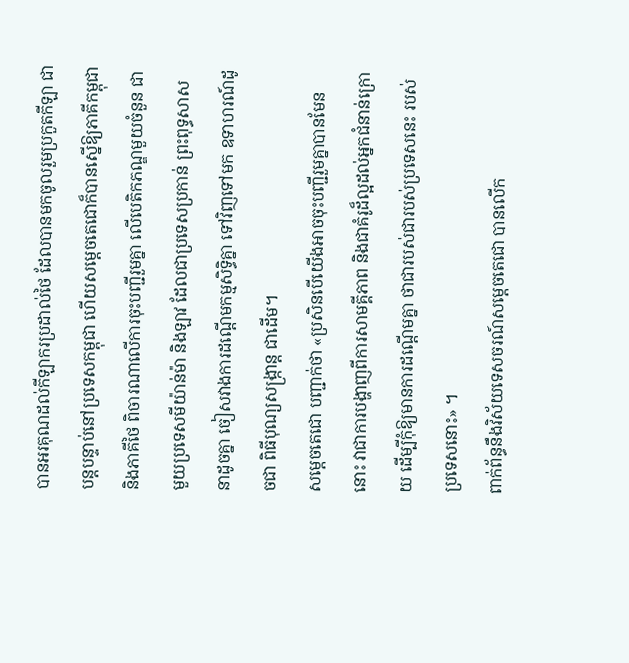បានអរគុណដល់កីឡាករប្រដាល់ថៃ ដែលបានមកចូលរួមប្រកួតកីឡា ជាបន្តបន្ទាប់នៅប្រទេសកម្ពុជា ហើយសម្តេចតេជោក៏បានស្នើឱ្យភាគីកម្ពុជានិងភាគីថៃ ពិចារណាលើការចុះបញ្ជីរួមគ្នា លើបេតិកភណ្ឌមួយចំនួន ជាមួយប្រទេសមីយ៉ាន់ម៉ា និងឡាវ ដែលជាប្រទេសប្រកាន់ ព្រះពុទ្ធសាសនាដូចគ្នា ចៀសវាងការដណ្ដើមកម្មសិទ្ធិគ្នា ទៅវិញទៅមក ឧទាហរណ៍ដូចជា ពិធីបុណ្យសង្ក្រាន្ត ជាដើម។
សម្ដេចតេជោ បញ្ជាក់ថា «ប្រសិនបើយើងអាចចុះបញ្ជីរួមគ្នាបានមែននោះ វាជាការបង្ហាញពីការសាមគ្គីភាព និងជាគំរូដ៏ល្អដល់អ្នកជំនាន់ក្រោយ ដើម្បីកុំឱ្យមានការដណ្ដើមគ្នា ថាជារបស់ជារបស់ប្រទេសនេះ របស់ប្រទេសនោះ» ។
ពាក់ព័ន្ធនឹងវិស័យទេសចរណ៍សម្ដេចតេជោ បានលើក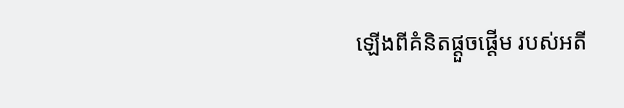ឡើងពីគំនិតផ្ដួចផ្ដើម របស់អតី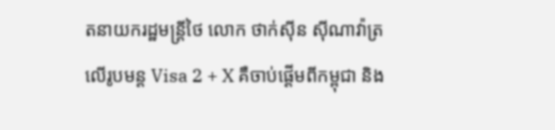តនាយករដ្ឋមន្ត្រីថៃ លោក ថាក់ស៊ីន ស៊ីណាវ៉ាត្រ លើរូបមន្ត Visa 2 + X គឺចាប់ផ្ដើមពីកម្ពុជា និង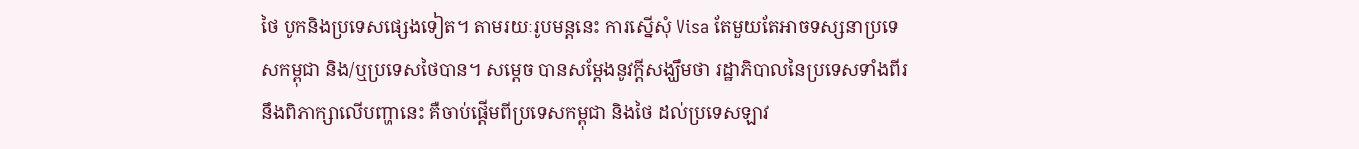ថៃ បូកនិងប្រទេសផ្សេងទៀត។ តាមរយៈរូបមន្តនេះ ការស្នើសុំ Visa តែមួយតែអាចទស្សនាប្រទេសកម្ពុជា និង/ឬប្រទេសថៃបាន។ សម្ដេច បានសម្តែងនូវក្តីសង្ឃឹមថា រដ្ឋាភិបាលនៃប្រទេសទាំងពីរ នឹងពិភាក្សាលើបញ្ហានេះ គឺចាប់ផ្ដើមពីប្រទេសកម្ពុជា និងថៃ ដល់ប្រទេសឡាវ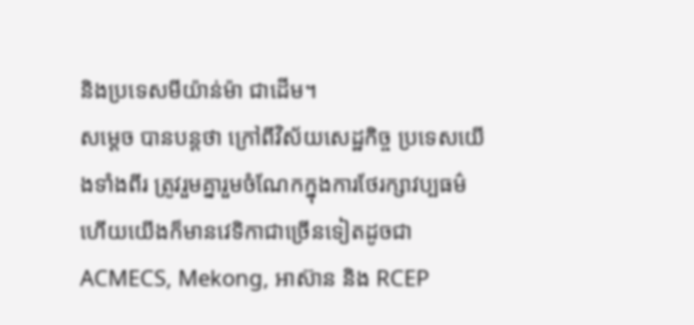និងប្រទេសមីយ៉ាន់ម៉ា ជាដើម។
សម្ដេច បានបន្តថា ក្រៅពីវិស័យសេដ្ឋកិច្ច ប្រទេសយើងទាំងពីរ ត្រូវរួមគ្នារួមចំណែកក្នុងការថែរក្សាវប្បធម៌ ហើយយើងក៏មានវេទិកាជាច្រើនទៀតដូចជា ACMECS, Mekong, អាស៊ាន និង RCEP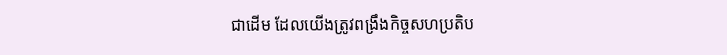ជាដើម ដែលយើងត្រូវពង្រឹងកិច្ចសហប្រតិប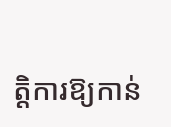ត្តិការឱ្យកាន់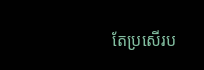តែប្រសើរប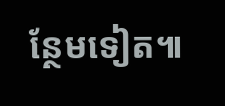ន្ថែមទៀត៕